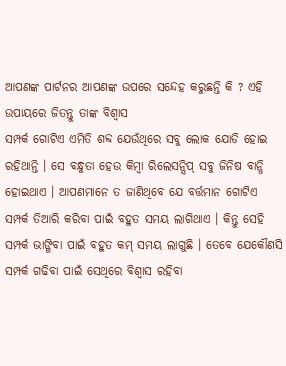ଆପଣଙ୍କ ପାର୍ଟନର ଆପଣଙ୍କ ଉପରେ ସନ୍ଦେହ କରୁଛନ୍ତି କି ? ଏହି ଉପାୟରେ ଜିତନ୍ତୁ ତାଙ୍କ ବିଶ୍ୱାସ
ସମ୍ପର୍କ ଗୋଟିଏ ଏମିତି ଶବ୍ଦ ଯେଉଁଥିରେ ସବୁ ଲୋକ ଯୋଡି ହୋଇ ରହିଥାନ୍ତି । ସେ ବନ୍ଧୁତା ହେଉ କିମ୍ବା ରିଲେସନ୍ସିପ୍ ସବୁ ଜିନିଷ ବାନ୍ଧି ହୋଇଥାଏ । ଆପଣମାନେ ତ ଜାଣିଥିବେ ଯେ ବର୍ତ୍ତମାନ ଗୋଟିଏ ସମ୍ପର୍କ ତିଆରି କରିବା ପାଇଁ ବହୁତ ସମୟ ଲାଗିଥାଏ । କିନ୍ତୁ ସେହି ସମ୍ପର୍କ ଭାଙ୍ଗିବା ପାଇଁ ବହୁତ କମ୍ ସମୟ ଲାଗୁଛି । ତେବେ ଯେକୌଣସି ସମ୍ପର୍କ ଗଢିବା ପାଇଁ ସେଥିରେ ବିଶ୍ୱାସ ରହିବା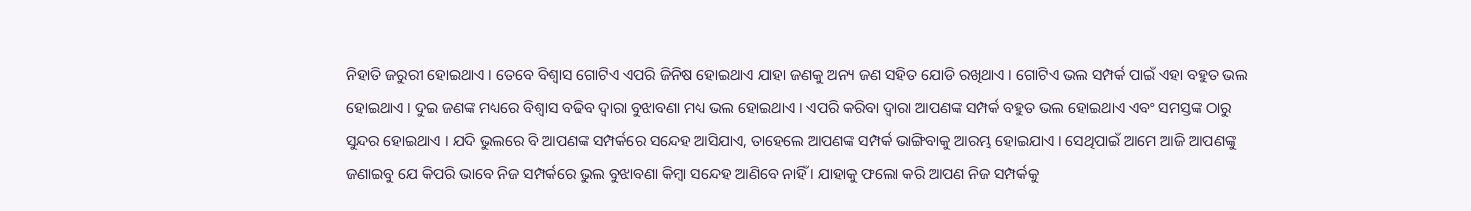ନିହାତି ଜରୁରୀ ହୋଇଥାଏ । ତେବେ ବିଶ୍ୱାସ ଗୋଟିଏ ଏପରି ଜିନିଷ ହୋଇଥାଏ ଯାହା ଜଣକୁ ଅନ୍ୟ ଜଣ ସହିତ ଯୋଡି ରଖିଥାଏ । ଗୋଟିଏ ଭଲ ସମ୍ପର୍କ ପାଇଁ ଏହା ବହୁତ ଭଲ ହୋଇଥାଏ । ଦୁଇ ଜଣଙ୍କ ମଧ୍ୟରେ ବିଶ୍ୱାସ ବଢିବ ଦ୍ୱାରା ବୁଝାବଣା ମଧ୍ୟ ଭଲ ହୋଇଥାଏ । ଏପରି କରିବା ଦ୍ୱାରା ଆପଣଙ୍କ ସମ୍ପର୍କ ବହୁତ ଭଲ ହୋଇଥାଏ ଏବଂ ସମସ୍ତଙ୍କ ଠାରୁ ସୁନ୍ଦର ହୋଇଥାଏ । ଯଦି ଭୁଲରେ ବି ଆପଣଙ୍କ ସମ୍ପର୍କରେ ସନ୍ଦେହ ଆସିଯାଏ, ତାହେଲେ ଆପଣଙ୍କ ସମ୍ପର୍କ ଭାଙ୍ଗିବାକୁ ଆରମ୍ଭ ହୋଇଯାଏ । ସେଥିପାଇଁ ଆମେ ଆଜି ଆପଣଙ୍କୁ ଜଣାଇବୁ ଯେ କିପରି ଭାବେ ନିଜ ସମ୍ପର୍କରେ ଭୁଲ ବୁଝାବଣା କିମ୍ବା ସନ୍ଦେହ ଆଣିବେ ନାହିଁ । ଯାହାକୁ ଫଲୋ କରି ଆପଣ ନିଜ ସମ୍ପର୍କକୁ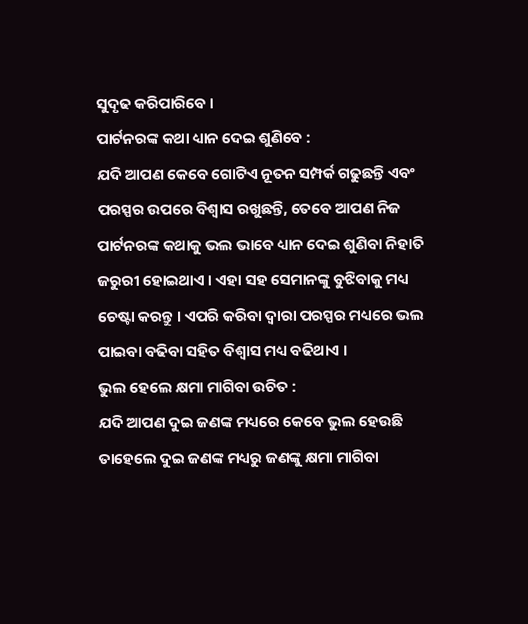ସୁଦୃଢ କରିପାରିବେ ।
ପାର୍ଟନରଙ୍କ କଥା ଧ୍ୟାନ ଦେଇ ଶୁଣିବେ :
ଯଦି ଆପଣ କେବେ ଗୋଟିଏ ନୂତନ ସମ୍ପର୍କ ଗଢୁଛନ୍ତି ଏବଂ ପରସ୍ପର ଉପରେ ବିଶ୍ୱାସ ରଖୁଛନ୍ତି, ତେବେ ଆପଣ ନିଜ ପାର୍ଟନରଙ୍କ କଥାକୁ ଭଲ ଭାବେ ଧ୍ୟାନ ଦେଇ ଶୁଣିବା ନିହାତି ଜରୁରୀ ହୋଇଥାଏ । ଏହା ସହ ସେମାନଙ୍କୁ ବୁଝିବାକୁ ମଧ୍ୟ ଚେଷ୍ଟା କରନ୍ତୁ । ଏପରି କରିବା ଦ୍ୱାରା ପରସ୍ପର ମଧ୍ୟରେ ଭଲ ପାଇବା ବଢିବା ସହିତ ବିଶ୍ୱାସ ମଧ୍ୟ ବଢିଥାଏ ।
ଭୁଲ ହେଲେ କ୍ଷମା ମାଗିବା ଉଚିତ :
ଯଦି ଆପଣ ଦୁଇ ଜଣଙ୍କ ମଧ୍ୟରେ କେବେ ଭୁଲ ହେଉଛି ତାହେଲେ ଦୁଇ ଜଣଙ୍କ ମଧ୍ୟରୁ ଜଣଙ୍କୁ କ୍ଷମା ମାଗିବା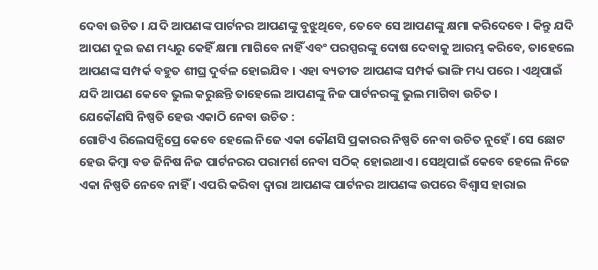ଦେବା ଉଚିତ । ଯଦି ଆପଣଙ୍କ ପାର୍ଟନର ଆପଣଙ୍କୁ ବୁଝୁଥିବେ, ତେବେ ସେ ଆପଣଙ୍କୁ କ୍ଷମା କରିଦେବେ । କିନ୍ତୁ ଯଦି ଆପଣ ଦୁଇ ଜଣ ମଧ୍ୟରୁ କେହିଁ କ୍ଷମା ମାଗିବେ ନାହିଁ ଏବଂ ପରସ୍ପରଙ୍କୁ ଦୋଷ ଦେବାକୁ ଆରମ୍ଭ କରିବେ, ତାହେଲେ ଆପଣଙ୍କ ସମ୍ପର୍କ ବହୁତ ଶୀଘ୍ର ଦୁର୍ବଳ ହୋଇଯିବ । ଏହା ବ୍ୟତୀତ ଆପଣଙ୍କ ସମ୍ପର୍କ ଭାଙ୍ଗି ମଧ୍ୟ ପରେ । ଏଥିପାଇଁ ଯଦି ଆପଣ କେବେ ଭୁଲ କରୁଛନ୍ତି ତାହେଲେ ଆପଣଙ୍କୁ ନିଜ ପାର୍ଟନରଙ୍କୁ ଭୁଲ ମାଗିବା ଉଚିତ ।
ଯେକୌଣସି ନିଷ୍ପତି ହେଉ ଏକାଠି ନେବା ଉଚିତ :
ଗୋଟିଏ ରିଲେସନ୍ସିପ୍ରେ କେବେ ହେଲେ ନିଜେ ଏକା କୌଣସି ପ୍ରକାରର ନିଷ୍ପତି ନେବା ଉଚିତ ନୁହେଁ । ସେ ଛୋଟ ହେଉ କିମ୍ବା ବଡ ଜିନିଷ ନିଜ ପାର୍ଟନରର ପରାମର୍ଶ ନେବା ସଠିକ୍ ହୋଇଥାଏ । ସେଥିପାଇଁ କେବେ ହେଲେ ନିଜେ ଏକା ନିଷ୍ପତି ନେବେ ନାହିଁ । ଏପରି କରିବା ଦ୍ୱାରା ଆପଣଙ୍କ ପାର୍ଟନର ଆପଣଙ୍କ ଉପରେ ବିଶ୍ୱାସ ହାରାଇ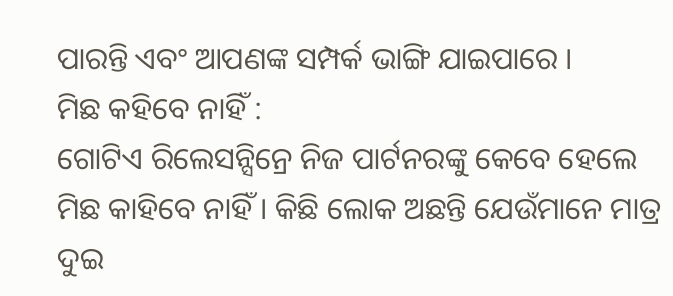ପାରନ୍ତି ଏବଂ ଆପଣଙ୍କ ସମ୍ପର୍କ ଭାଙ୍ଗି ଯାଇପାରେ ।
ମିଛ କହିବେ ନାହିଁ :
ଗୋଟିଏ ରିଲେସନ୍ସିନ୍ରେ ନିଜ ପାର୍ଟନରଙ୍କୁ କେବେ ହେଲେ ମିଛ କାହିବେ ନାହିଁ । କିଛି ଲୋକ ଅଛନ୍ତି ଯେଉଁମାନେ ମାତ୍ର ଦୁଇ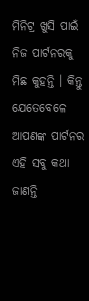ମିନିଟ୍ର ଖୁସି ପାଇଁ ନିଜ ପାର୍ଟନରକୁ ମିଛ କୁହନ୍ତି । କିନ୍ତୁ ଯେତେବେଳେ ଆପଣଙ୍କ ପାର୍ଟନର ଏହି ସବୁ କଥା ଜାଣନ୍ତି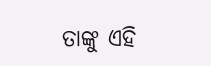ତାଙ୍କୁ ଏହି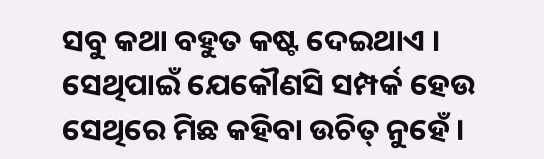ସବୁ କଥା ବହୁତ କଷ୍ଟ ଦେଇଥାଏ । ସେଥିପାଇଁ ଯେକୌଣସି ସମ୍ପର୍କ ହେଉ ସେଥିରେ ମିଛ କହିବା ଉଚିତ୍ ନୁହେଁ ।